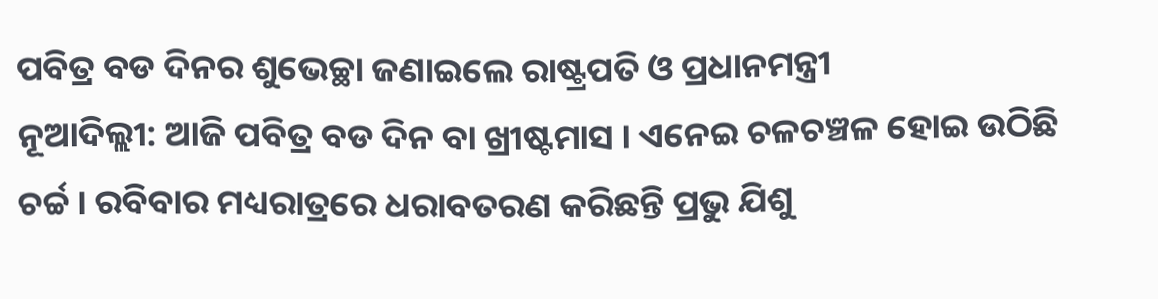ପବିତ୍ର ବଡ ଦିନର ଶୁଭେଚ୍ଛା ଜଣାଇଲେ ରାଷ୍ଟ୍ରପତି ଓ ପ୍ରଧାନମନ୍ତ୍ରୀ
ନୂଆଦିଲ୍ଲୀ: ଆଜି ପବିତ୍ର ବଡ ଦିନ ବା ଖ୍ରୀଷ୍ଟମାସ । ଏନେଇ ଚଳଚଞ୍ଚଳ ହୋଇ ଉଠିଛି ଚର୍ଚ୍ଚ । ରବିବାର ମଧ୍ୟରାତ୍ରରେ ଧରାବତରଣ କରିଛନ୍ତି ପ୍ରଭୁ ଯିଶୁ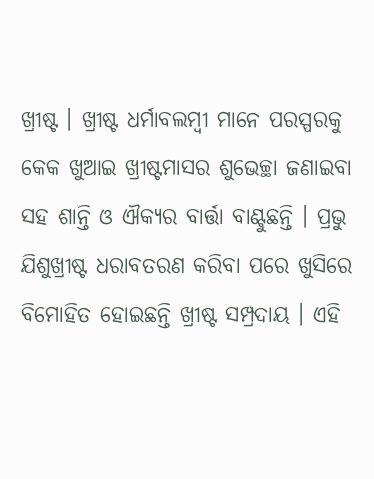ଖ୍ରୀଷ୍ଟ । ଖ୍ରୀଷ୍ଟ ଧର୍ମାବଲମ୍ବୀ ମାନେ ପରସ୍ପରକୁ କେକ ଖୁଆଇ ଖ୍ରୀଷ୍ଟମାସର ଶୁଭେଚ୍ଛା ଜଣାଇବା ସହ ଶାନ୍ତି ଓ ଐକ୍ୟର ବାର୍ତ୍ତା ବାଣ୍ଟୁଛନ୍ତି । ପ୍ରଭୁ ଯିଶୁଖ୍ରୀଷ୍ଟ ଧରାବତରଣ କରିବା ପରେ ଖୁସିରେ ବିମୋହିତ ହୋଇଛନ୍ତି ଖ୍ରୀଷ୍ଟ ସମ୍ପ୍ରଦାୟ । ଏହି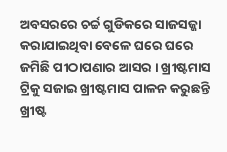ଅବସରରେ ଚର୍ଚ୍ଚ ଗୁଡିକରେ ସାଜସଜ୍ଜା କରାଯାଇଥିବା ବେଳେ ଘରେ ଘରେ ଜମିଛି ପୀଠାପଣାର ଆସର । ଖ୍ରୀଷ୍ଟମାସ ଟ୍ରିକୁ ସଜାଇ ଖ୍ରୀଷ୍ଟମାସ ପାଳନ କରୁଛନ୍ତି ଖ୍ରୀଷ୍ଟ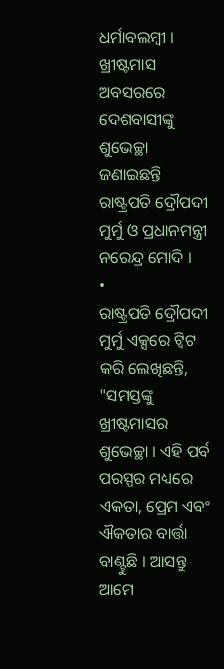ଧର୍ମାବଲମ୍ବୀ । ଖ୍ରୀଷ୍ଟମାସ ଅବସରରେ ଦେଶବାସୀଙ୍କୁ ଶୁଭେଚ୍ଛା ଜଣାଇଛନ୍ତି ରାଷ୍ଟ୍ରପତି ଦ୍ରୌପଦୀ ମୁର୍ମୁ ଓ ପ୍ରଧାନମନ୍ତ୍ରୀ ନରେନ୍ଦ୍ର ମୋଦି ।
•
ରାଷ୍ଟ୍ରପତି ଦ୍ରୌପଦୀ ମୁର୍ମୁ ଏକ୍ସରେ ଟ୍ବିଟ କରି ଲେଖିଛନ୍ତି, "ସମସ୍ତଙ୍କୁ ଖ୍ରୀଷ୍ଟମାସର ଶୁଭେଚ୍ଛା । ଏହି ପର୍ବ ପରସ୍ପର ମଧ୍ୟରେ ଏକତା, ପ୍ରେମ ଏବଂ ଐକତାର ବାର୍ତ୍ତା ବାଣ୍ଟୁଛି । ଆସନ୍ତୁ ଆମେ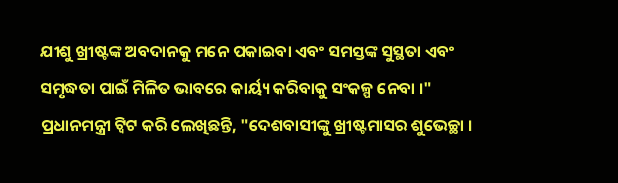ଯୀଶୁ ଖ୍ରୀଷ୍ଟଙ୍କ ଅବଦାନକୁ ମନେ ପକାଇବା ଏବଂ ସମସ୍ତଙ୍କ ସୁସ୍ଥତା ଏବଂ ସମୃଦ୍ଧତା ପାଇଁ ମିଳିତ ଭାବରେ କାର୍ୟ୍ୟ କରିବାକୁ ସଂକଳ୍ପ ନେବା ।"
ପ୍ରଧାନମନ୍ତ୍ରୀ ଟ୍ବିଟ କରି ଲେଖିଛନ୍ତି, "ଦେଶବାସୀଙ୍କୁ ଖ୍ରୀଷ୍ଟମାସର ଶୁଭେଚ୍ଛା ।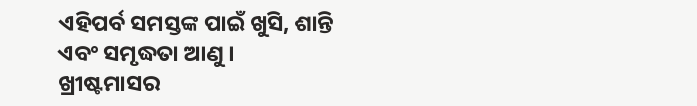ଏହିପର୍ବ ସମସ୍ତଙ୍କ ପାଇଁ ଖୁସି, ଶାନ୍ତି ଏବଂ ସମୃଦ୍ଧତା ଆଣୁ । ଖ୍ରୀଷ୍ଟମାସର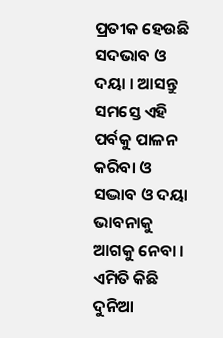ପ୍ରତୀକ ହେଉଛି ସଦଭାବ ଓ ଦୟା । ଆସନ୍ତୁ ସମସ୍ତେ ଏହି ପର୍ବକୁ ପାଳନ କରିବା ଓ ସଦ୍ଭାବ ଓ ଦୟା ଭାବନାକୁ ଆଗକୁ ନେବା । ଏମିତି କିଛି ଦୁନିଆ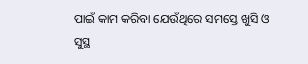ପାଇଁ କାମ କରିବା ଯେଉଁଥିରେ ସମସ୍ତେ ଖୁସି ଓ ସୁସ୍ଥ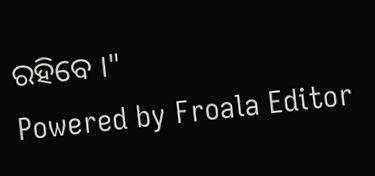ରହିବେ ।"
Powered by Froala Editor